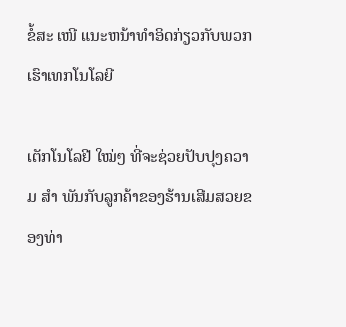ຂໍ້ສະ ເໜີ ແນະຫນ້າທໍາອິດກ່ຽວກັບພວກເຮົາເທກໂນໂລຍີ

ເຕັກໂນໂລຢີ ໃໝ່ໆ ທີ່ຈະຊ່ວຍປັບປຸງຄວາມ ສຳ ພັນກັບລູກຄ້າຂອງຮ້ານເສີມສວຍຂອງທ່າ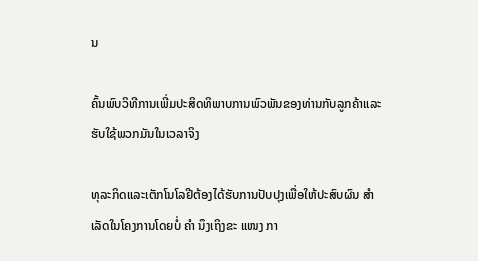ນ

ຄົ້ນພົບວິທີການເພີ່ມປະສິດທິພາບການພົວພັນຂອງທ່ານກັບລູກຄ້າແລະຮັບໃຊ້ພວກມັນໃນເວລາຈິງ

ທຸລະກິດແລະເຕັກໂນໂລຢີຕ້ອງໄດ້ຮັບການປັບປຸງເພື່ອໃຫ້ປະສົບຜົນ ສຳ ເລັດໃນໂຄງການໂດຍບໍ່ ຄຳ ນຶງເຖິງຂະ ແໜງ ກາ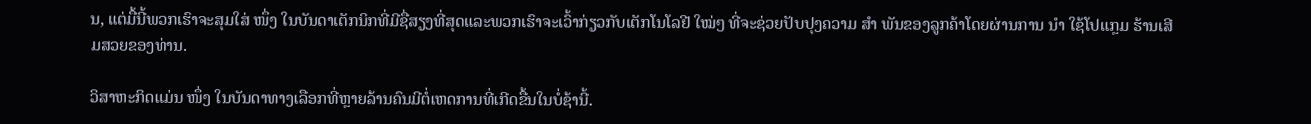ນ, ແຕ່ມື້ນີ້ພວກເຮົາຈະສຸມໃສ່ ໜຶ່ງ ໃນບັນດາເຕັກນິກທີ່ມີຊື່ສຽງທີ່ສຸດແລະພວກເຮົາຈະເວົ້າກ່ຽວກັບເຕັກໂນໂລຢີ ໃໝ່ໆ ທີ່ຈະຊ່ວຍປັບປຸງຄວາມ ສຳ ພັນຂອງລູກຄ້າໂດຍຜ່ານການ ນຳ ໃຊ້ໂປແກຼມ ຮ້ານເສີມສວຍຂອງທ່ານ.

ວິສາຫະກິດແມ່ນ ໜຶ່ງ ໃນບັນດາທາງເລືອກທີ່ຫຼາຍລ້ານຄົນມີຕໍ່ເຫດການທີ່ເກີດຂື້ນໃນບໍ່ຊ້ານີ້.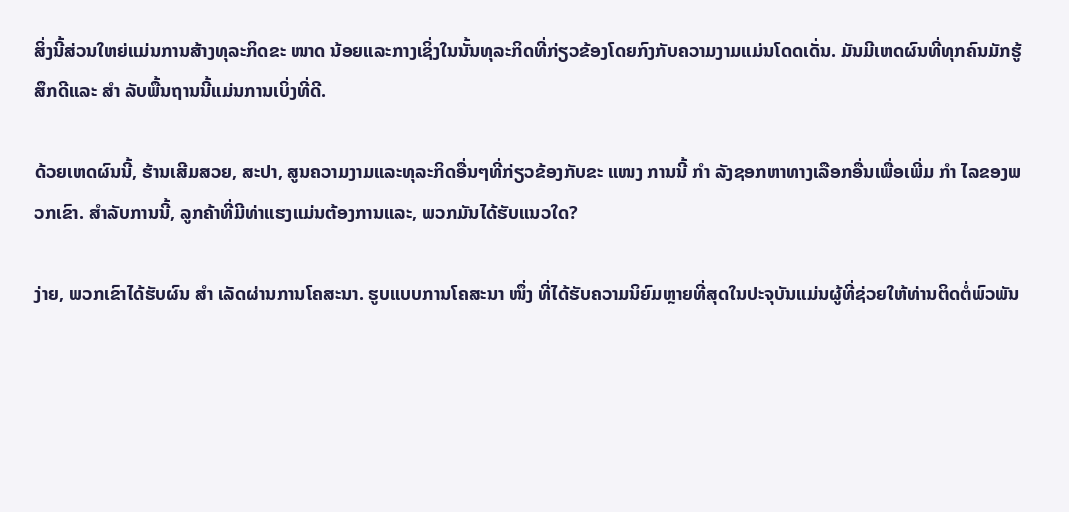ສິ່ງນີ້ສ່ວນໃຫຍ່ແມ່ນການສ້າງທຸລະກິດຂະ ໜາດ ນ້ອຍແລະກາງເຊິ່ງໃນນັ້ນທຸລະກິດທີ່ກ່ຽວຂ້ອງໂດຍກົງກັບຄວາມງາມແມ່ນໂດດເດັ່ນ. ມັນມີເຫດຜົນທີ່ທຸກຄົນມັກຮູ້ສຶກດີແລະ ສຳ ລັບພື້ນຖານນີ້ແມ່ນການເບິ່ງທີ່ດີ.

ດ້ວຍເຫດຜົນນີ້, ຮ້ານເສີມສວຍ, ສະປາ, ສູນຄວາມງາມແລະທຸລະກິດອື່ນໆທີ່ກ່ຽວຂ້ອງກັບຂະ ແໜງ ການນີ້ ກຳ ລັງຊອກຫາທາງເລືອກອື່ນເພື່ອເພີ່ມ ກຳ ໄລຂອງພວກເຂົາ. ສໍາລັບການນີ້, ລູກຄ້າທີ່ມີທ່າແຮງແມ່ນຕ້ອງການແລະ, ພວກມັນໄດ້ຮັບແນວໃດ?

ງ່າຍ, ພວກເຂົາໄດ້ຮັບຜົນ ສຳ ເລັດຜ່ານການໂຄສະນາ. ຮູບແບບການໂຄສະນາ ໜຶ່ງ ທີ່ໄດ້ຮັບຄວາມນິຍົມຫຼາຍທີ່ສຸດໃນປະຈຸບັນແມ່ນຜູ້ທີ່ຊ່ວຍໃຫ້ທ່ານຕິດຕໍ່ພົວພັນ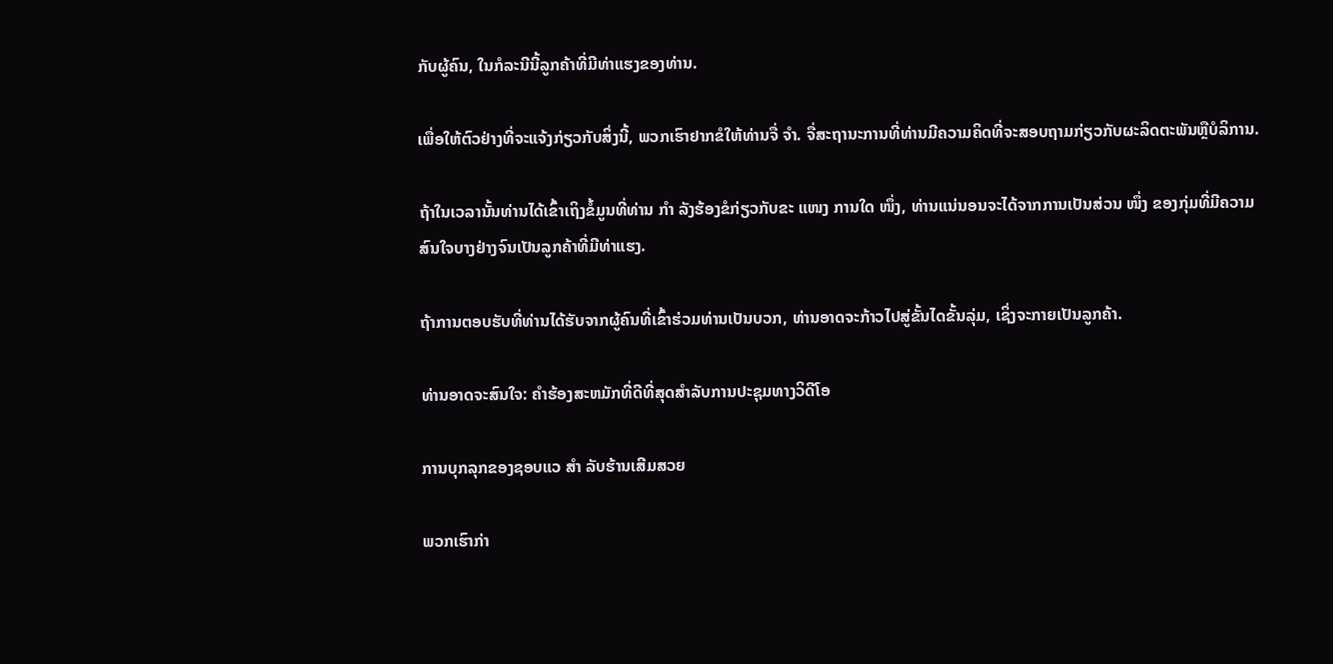ກັບຜູ້ຄົນ, ໃນກໍລະນີນີ້ລູກຄ້າທີ່ມີທ່າແຮງຂອງທ່ານ.

ເພື່ອໃຫ້ຕົວຢ່າງທີ່ຈະແຈ້ງກ່ຽວກັບສິ່ງນີ້, ພວກເຮົາຢາກຂໍໃຫ້ທ່ານຈື່ ຈຳ. ຈື່ສະຖານະການທີ່ທ່ານມີຄວາມຄິດທີ່ຈະສອບຖາມກ່ຽວກັບຜະລິດຕະພັນຫຼືບໍລິການ.

ຖ້າໃນເວລານັ້ນທ່ານໄດ້ເຂົ້າເຖິງຂໍ້ມູນທີ່ທ່ານ ກຳ ລັງຮ້ອງຂໍກ່ຽວກັບຂະ ແໜງ ການໃດ ໜຶ່ງ, ທ່ານແນ່ນອນຈະໄດ້ຈາກການເປັນສ່ວນ ໜຶ່ງ ຂອງກຸ່ມທີ່ມີຄວາມສົນໃຈບາງຢ່າງຈົນເປັນລູກຄ້າທີ່ມີທ່າແຮງ.

ຖ້າການຕອບຮັບທີ່ທ່ານໄດ້ຮັບຈາກຜູ້ຄົນທີ່ເຂົ້າຮ່ວມທ່ານເປັນບວກ, ທ່ານອາດຈະກ້າວໄປສູ່ຂັ້ນໄດຂັ້ນລຸ່ມ, ເຊິ່ງຈະກາຍເປັນລູກຄ້າ.

ທ່ານອາດຈະສົນໃຈ: ຄໍາຮ້ອງສະຫມັກທີ່ດີທີ່ສຸດສໍາລັບການປະຊຸມທາງວິດີໂອ

ການບຸກລຸກຂອງຊອບແວ ສຳ ລັບຮ້ານເສີມສວຍ

ພວກເຮົາກ່າ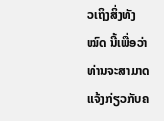ວເຖິງສິ່ງທັງ ໝົດ ນີ້ເພື່ອວ່າທ່ານຈະສາມາດແຈ້ງກ່ຽວກັບຄ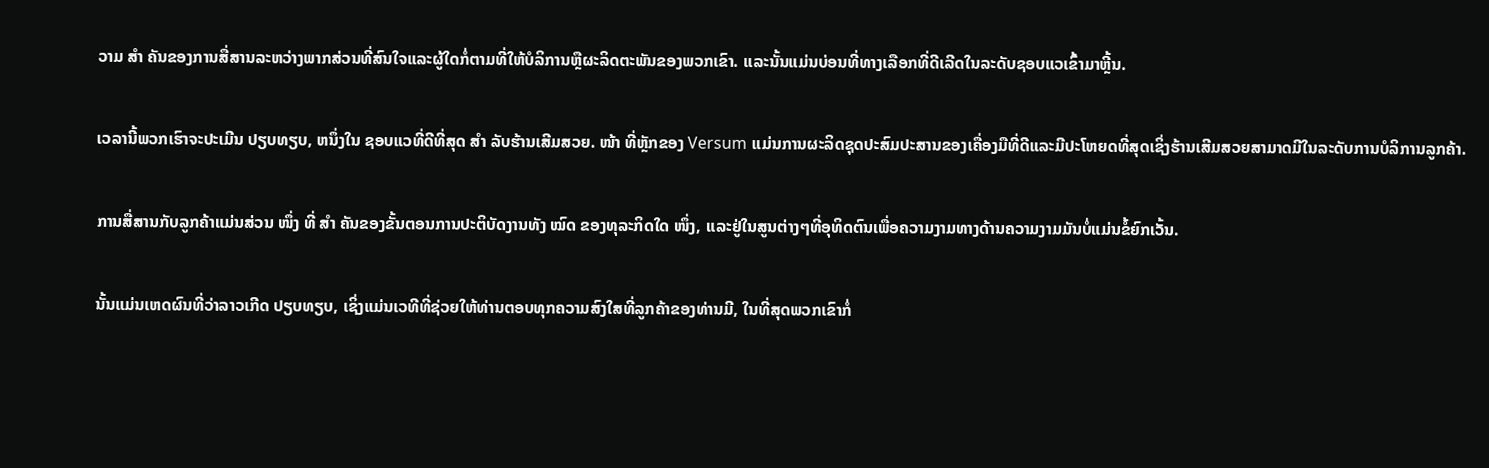ວາມ ສຳ ຄັນຂອງການສື່ສານລະຫວ່າງພາກສ່ວນທີ່ສົນໃຈແລະຜູ້ໃດກໍ່ຕາມທີ່ໃຫ້ບໍລິການຫຼືຜະລິດຕະພັນຂອງພວກເຂົາ. ແລະນັ້ນແມ່ນບ່ອນທີ່ທາງເລືອກທີ່ດີເລີດໃນລະດັບຊອບແວເຂົ້າມາຫຼີ້ນ.

ເວລານີ້ພວກເຮົາຈະປະເມີນ ປຽບທຽບ, ຫນຶ່ງໃນ ຊອບແວທີ່ດີທີ່ສຸດ ສຳ ລັບຮ້ານເສີມສວຍ. ໜ້າ ທີ່ຫຼັກຂອງ Versum ແມ່ນການຜະລິດຊຸດປະສົມປະສານຂອງເຄື່ອງມືທີ່ດີແລະມີປະໂຫຍດທີ່ສຸດເຊິ່ງຮ້ານເສີມສວຍສາມາດມີໃນລະດັບການບໍລິການລູກຄ້າ.

ການສື່ສານກັບລູກຄ້າແມ່ນສ່ວນ ໜຶ່ງ ທີ່ ສຳ ຄັນຂອງຂັ້ນຕອນການປະຕິບັດງານທັງ ໝົດ ຂອງທຸລະກິດໃດ ໜຶ່ງ, ແລະຢູ່ໃນສູນຕ່າງໆທີ່ອຸທິດຕົນເພື່ອຄວາມງາມທາງດ້ານຄວາມງາມມັນບໍ່ແມ່ນຂໍ້ຍົກເວັ້ນ.

ນັ້ນແມ່ນເຫດຜົນທີ່ວ່າລາວເກີດ ປຽບທຽບ, ເຊິ່ງແມ່ນເວທີທີ່ຊ່ວຍໃຫ້ທ່ານຕອບທຸກຄວາມສົງໃສທີ່ລູກຄ້າຂອງທ່ານມີ, ໃນທີ່ສຸດພວກເຂົາກໍ່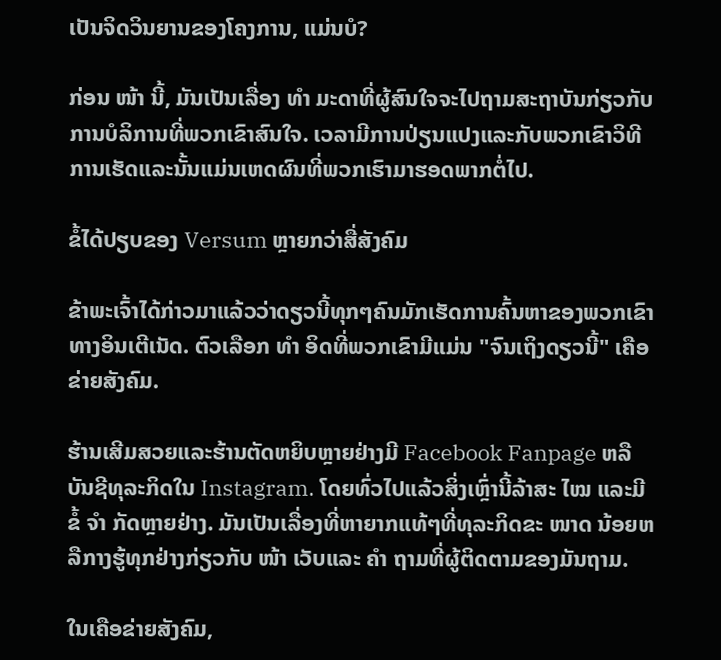ເປັນຈິດວິນຍານຂອງໂຄງການ, ແມ່ນບໍ?

ກ່ອນ ໜ້າ ນີ້, ມັນເປັນເລື່ອງ ທຳ ມະດາທີ່ຜູ້ສົນໃຈຈະໄປຖາມສະຖາບັນກ່ຽວກັບການບໍລິການທີ່ພວກເຂົາສົນໃຈ. ເວລາມີການປ່ຽນແປງແລະກັບພວກເຂົາວິທີການເຮັດແລະນັ້ນແມ່ນເຫດຜົນທີ່ພວກເຮົາມາຮອດພາກຕໍ່ໄປ.

ຂໍ້ໄດ້ປຽບຂອງ Versum ຫຼາຍກວ່າສື່ສັງຄົມ

ຂ້າພະເຈົ້າໄດ້ກ່າວມາແລ້ວວ່າດຽວນີ້ທຸກໆຄົນມັກເຮັດການຄົ້ນຫາຂອງພວກເຂົາທາງອິນເຕີເນັດ. ຕົວເລືອກ ທຳ ອິດທີ່ພວກເຂົາມີແມ່ນ "ຈົນເຖິງດຽວນີ້" ເຄືອຂ່າຍສັງຄົມ.

ຮ້ານເສີມສວຍແລະຮ້ານຕັດຫຍິບຫຼາຍຢ່າງມີ Facebook Fanpage ຫລືບັນຊີທຸລະກິດໃນ Instagram. ໂດຍທົ່ວໄປແລ້ວສິ່ງເຫຼົ່ານີ້ລ້າສະ ໄໝ ແລະມີຂໍ້ ຈຳ ກັດຫຼາຍຢ່າງ. ມັນເປັນເລື່ອງທີ່ຫາຍາກແທ້ໆທີ່ທຸລະກິດຂະ ໜາດ ນ້ອຍຫລືກາງຮູ້ທຸກຢ່າງກ່ຽວກັບ ໜ້າ ເວັບແລະ ຄຳ ຖາມທີ່ຜູ້ຕິດຕາມຂອງມັນຖາມ.

ໃນເຄືອຂ່າຍສັງຄົມ,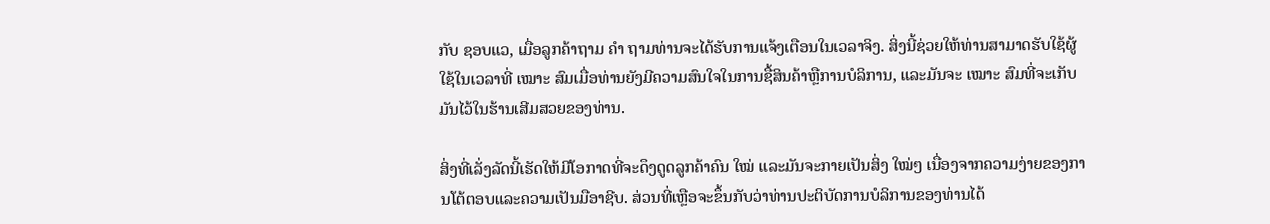ກັບ ຊອບແວ, ເມື່ອລູກຄ້າຖາມ ຄຳ ຖາມທ່ານຈະໄດ້ຮັບການແຈ້ງເຕືອນໃນເວລາຈິງ. ສິ່ງນີ້ຊ່ວຍໃຫ້ທ່ານສາມາດຮັບໃຊ້ຜູ້ໃຊ້ໃນເວລາທີ່ ເໝາະ ສົມເມື່ອທ່ານຍັງມີຄວາມສົນໃຈໃນການຊື້ສິນຄ້າຫຼືການບໍລິການ, ແລະມັນຈະ ເໝາະ ສົມທີ່ຈະເກັບມັນໄວ້ໃນຮ້ານເສີມສວຍຂອງທ່ານ.

ສິ່ງທີ່ເລັ່ງລັດນີ້ເຮັດໃຫ້ມີໂອກາດທີ່ຈະດຶງດູດລູກຄ້າຄົນ ໃໝ່ ແລະມັນຈະກາຍເປັນສິ່ງ ໃໝ່ໆ ເນື່ອງຈາກຄວາມງ່າຍຂອງການໂຕ້ຕອບແລະຄວາມເປັນມືອາຊີບ. ສ່ວນທີ່ເຫຼືອຈະຂຶ້ນກັບວ່າທ່ານປະຕິບັດການບໍລິການຂອງທ່ານໄດ້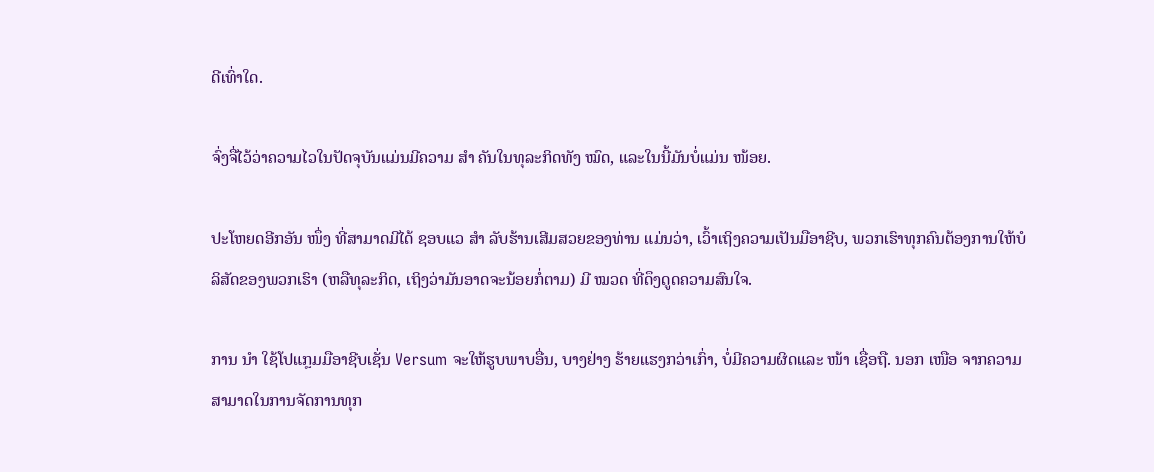ດີເທົ່າໃດ.

ຈົ່ງຈື່ໄວ້ວ່າຄວາມໄວໃນປັດຈຸບັນແມ່ນມີຄວາມ ສຳ ຄັນໃນທຸລະກິດທັງ ໝົດ, ແລະໃນນີ້ມັນບໍ່ແມ່ນ ໜ້ອຍ.

ປະໂຫຍດອີກອັນ ໜຶ່ງ ທີ່ສາມາດມີໄດ້ ຊອບແວ ສຳ ລັບຮ້ານເສີມສວຍຂອງທ່ານ ແມ່ນວ່າ, ເວົ້າເຖິງຄວາມເປັນມືອາຊີບ, ພວກເຮົາທຸກຄົນຕ້ອງການໃຫ້ບໍລິສັດຂອງພວກເຮົາ (ຫລືທຸລະກິດ, ເຖິງວ່າມັນອາດຈະນ້ອຍກໍ່ຕາມ) ມີ ໝວດ ທີ່ດຶງດູດຄວາມສົນໃຈ.

ການ ນຳ ໃຊ້ໂປແກຼມມືອາຊີບເຊັ່ນ Versum ຈະໃຫ້ຮູບພາບອື່ນ, ບາງຢ່າງ ຮ້າຍແຮງກວ່າເກົ່າ, ບໍ່ມີຄວາມຜິດແລະ ໜ້າ ເຊື່ອຖື. ນອກ ເໜືອ ຈາກຄວາມສາມາດໃນການຈັດການທຸກ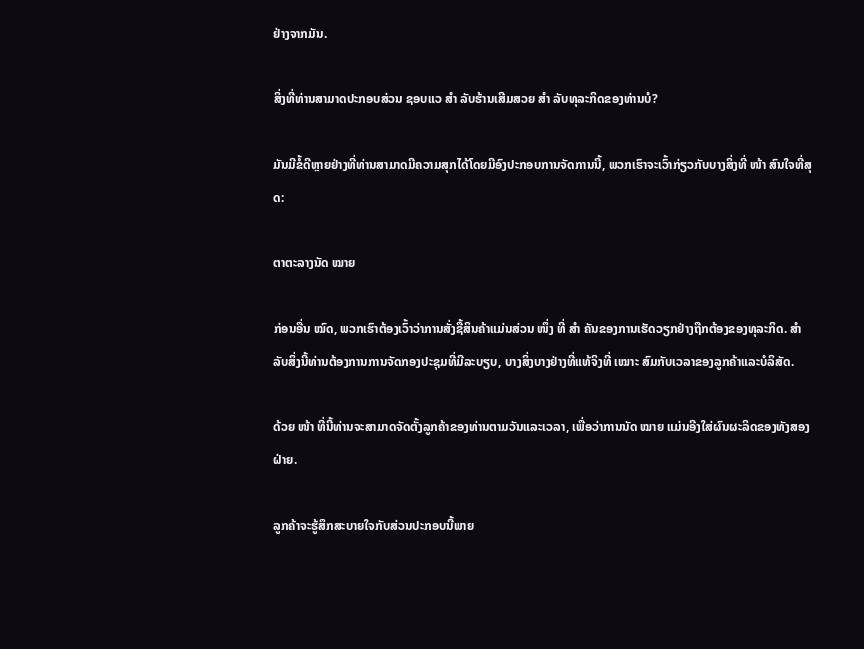ຢ່າງຈາກມັນ.

ສິ່ງທີ່ທ່ານສາມາດປະກອບສ່ວນ ຊອບແວ ສຳ ລັບຮ້ານເສີມສວຍ ສຳ ລັບທຸລະກິດຂອງທ່ານບໍ?

ມັນມີຂໍ້ດີຫຼາຍຢ່າງທີ່ທ່ານສາມາດມີຄວາມສຸກໄດ້ໂດຍມີອົງປະກອບການຈັດການນີ້, ພວກເຮົາຈະເວົ້າກ່ຽວກັບບາງສິ່ງທີ່ ໜ້າ ສົນໃຈທີ່ສຸດ:

ຕາຕະລາງນັດ ໝາຍ

ກ່ອນອື່ນ ໝົດ, ພວກເຮົາຕ້ອງເວົ້າວ່າການສັ່ງຊື້ສິນຄ້າແມ່ນສ່ວນ ໜຶ່ງ ທີ່ ສຳ ຄັນຂອງການເຮັດວຽກຢ່າງຖືກຕ້ອງຂອງທຸລະກິດ. ສຳ ລັບສິ່ງນີ້ທ່ານຕ້ອງການການຈັດກອງປະຊຸມທີ່ມີລະບຽບ, ບາງສິ່ງບາງຢ່າງທີ່ແທ້ຈິງທີ່ ເໝາະ ສົມກັບເວລາຂອງລູກຄ້າແລະບໍລິສັດ.

ດ້ວຍ ໜ້າ ທີ່ນີ້ທ່ານຈະສາມາດຈັດຕັ້ງລູກຄ້າຂອງທ່ານຕາມວັນແລະເວລາ, ເພື່ອວ່າການນັດ ໝາຍ ແມ່ນອີງໃສ່ຜົນຜະລິດຂອງທັງສອງຝ່າຍ.

ລູກຄ້າຈະຮູ້ສຶກສະບາຍໃຈກັບສ່ວນປະກອບນີ້ພາຍ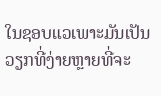ໃນຊອບແວເພາະມັນເປັນວຽກທີ່ງ່າຍຫຼາຍທີ່ຈະ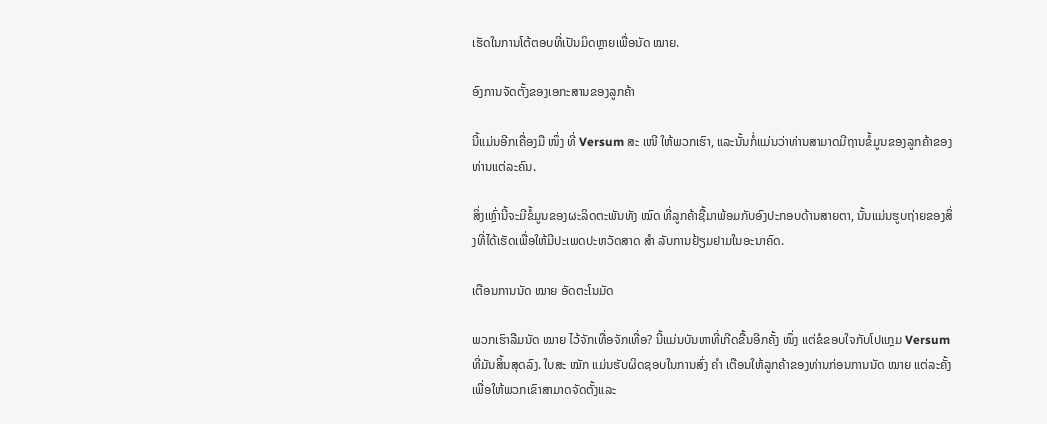ເຮັດໃນການໂຕ້ຕອບທີ່ເປັນມິດຫຼາຍເພື່ອນັດ ໝາຍ.

ອົງການຈັດຕັ້ງຂອງເອກະສານຂອງລູກຄ້າ

ນີ້ແມ່ນອີກເຄື່ອງມື ໜຶ່ງ ທີ່ Versum ສະ ເໜີ ໃຫ້ພວກເຮົາ, ແລະນັ້ນກໍ່ແມ່ນວ່າທ່ານສາມາດມີຖານຂໍ້ມູນຂອງລູກຄ້າຂອງທ່ານແຕ່ລະຄົນ.

ສິ່ງເຫຼົ່ານີ້ຈະມີຂໍ້ມູນຂອງຜະລິດຕະພັນທັງ ໝົດ ທີ່ລູກຄ້າຊື້ມາພ້ອມກັບອົງປະກອບດ້ານສາຍຕາ, ນັ້ນແມ່ນຮູບຖ່າຍຂອງສິ່ງທີ່ໄດ້ເຮັດເພື່ອໃຫ້ມີປະເພດປະຫວັດສາດ ສຳ ລັບການຢ້ຽມຢາມໃນອະນາຄົດ.

ເຕືອນການນັດ ໝາຍ ອັດຕະໂນມັດ

ພວກເຮົາລືມນັດ ໝາຍ ໄວ້ຈັກເທື່ອຈັກເທື່ອ? ນີ້ແມ່ນບັນຫາທີ່ເກີດຂື້ນອີກຄັ້ງ ໜຶ່ງ ແຕ່ຂໍຂອບໃຈກັບໂປແກຼມ Versum ທີ່ມັນສິ້ນສຸດລົງ. ໃບສະ ໝັກ ແມ່ນຮັບຜິດຊອບໃນການສົ່ງ ຄຳ ເຕືອນໃຫ້ລູກຄ້າຂອງທ່ານກ່ອນການນັດ ໝາຍ ແຕ່ລະຄັ້ງເພື່ອໃຫ້ພວກເຂົາສາມາດຈັດຕັ້ງແລະ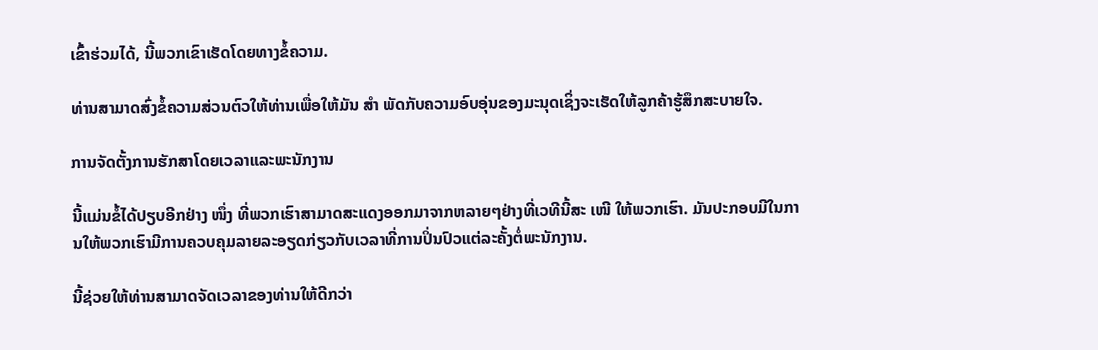ເຂົ້າຮ່ວມໄດ້, ນີ້ພວກເຂົາເຮັດໂດຍທາງຂໍ້ຄວາມ.

ທ່ານສາມາດສົ່ງຂໍ້ຄວາມສ່ວນຕົວໃຫ້ທ່ານເພື່ອໃຫ້ມັນ ສຳ ພັດກັບຄວາມອົບອຸ່ນຂອງມະນຸດເຊິ່ງຈະເຮັດໃຫ້ລູກຄ້າຮູ້ສຶກສະບາຍໃຈ.

ການຈັດຕັ້ງການຮັກສາໂດຍເວລາແລະພະນັກງານ

ນີ້ແມ່ນຂໍ້ໄດ້ປຽບອີກຢ່າງ ໜຶ່ງ ທີ່ພວກເຮົາສາມາດສະແດງອອກມາຈາກຫລາຍໆຢ່າງທີ່ເວທີນີ້ສະ ເໜີ ໃຫ້ພວກເຮົາ. ມັນປະກອບມີໃນການໃຫ້ພວກເຮົາມີການຄວບຄຸມລາຍລະອຽດກ່ຽວກັບເວລາທີ່ການປິ່ນປົວແຕ່ລະຄັ້ງຕໍ່ພະນັກງານ.

ນີ້ຊ່ວຍໃຫ້ທ່ານສາມາດຈັດເວລາຂອງທ່ານໃຫ້ດີກວ່າ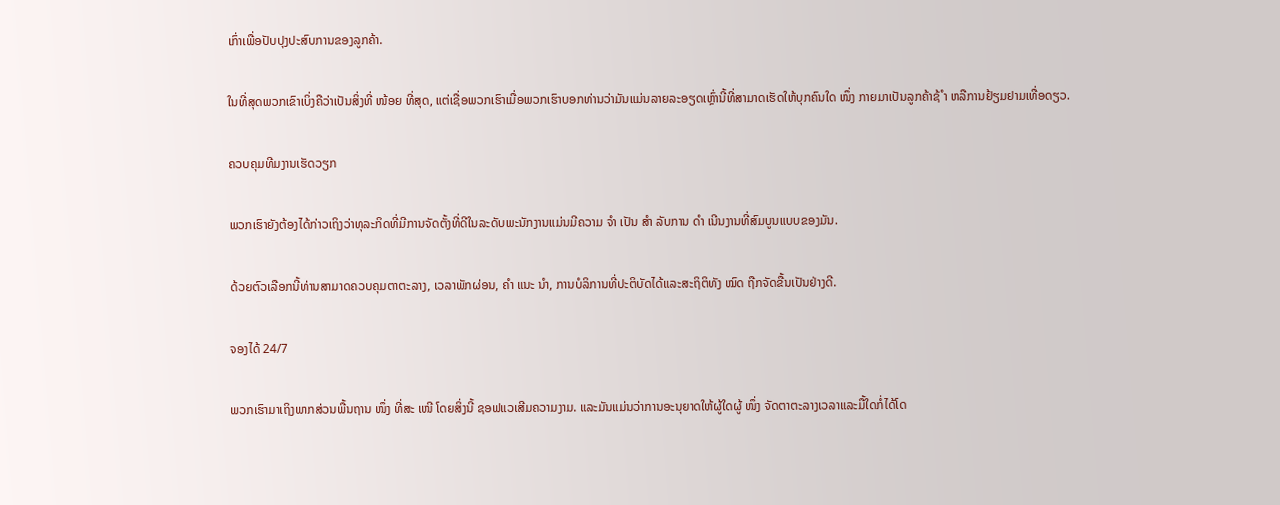ເກົ່າເພື່ອປັບປຸງປະສົບການຂອງລູກຄ້າ.

ໃນທີ່ສຸດພວກເຂົາເບິ່ງຄືວ່າເປັນສິ່ງທີ່ ໜ້ອຍ ທີ່ສຸດ, ແຕ່ເຊື່ອພວກເຮົາເມື່ອພວກເຮົາບອກທ່ານວ່າມັນແມ່ນລາຍລະອຽດເຫຼົ່ານີ້ທີ່ສາມາດເຮັດໃຫ້ບຸກຄົນໃດ ໜຶ່ງ ກາຍມາເປັນລູກຄ້າຊ້ ຳ ຫລືການຢ້ຽມຢາມເທື່ອດຽວ.

ຄວບຄຸມທີມງານເຮັດວຽກ

ພວກເຮົາຍັງຕ້ອງໄດ້ກ່າວເຖິງວ່າທຸລະກິດທີ່ມີການຈັດຕັ້ງທີ່ດີໃນລະດັບພະນັກງານແມ່ນມີຄວາມ ຈຳ ເປັນ ສຳ ລັບການ ດຳ ເນີນງານທີ່ສົມບູນແບບຂອງມັນ.

ດ້ວຍຕົວເລືອກນີ້ທ່ານສາມາດຄວບຄຸມຕາຕະລາງ, ເວລາພັກຜ່ອນ, ຄຳ ແນະ ນຳ, ການບໍລິການທີ່ປະຕິບັດໄດ້ແລະສະຖິຕິທັງ ໝົດ ຖືກຈັດຂື້ນເປັນຢ່າງດີ.

ຈອງໄດ້ 24/7

ພວກເຮົາມາເຖິງພາກສ່ວນພື້ນຖານ ໜຶ່ງ ທີ່ສະ ເໜີ ໂດຍສິ່ງນີ້ ຊອຟແວເສີມຄວາມງາມ. ແລະມັນແມ່ນວ່າການອະນຸຍາດໃຫ້ຜູ້ໃດຜູ້ ໜຶ່ງ ຈັດຕາຕະລາງເວລາແລະມື້ໃດກໍ່ໄດ້ໂດ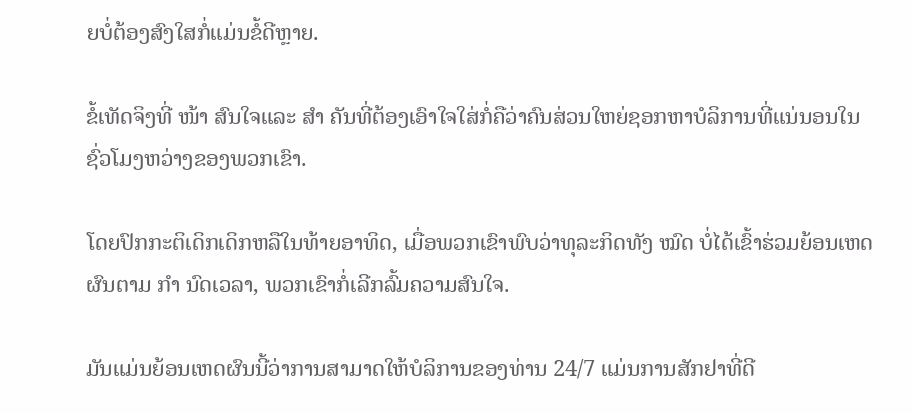ຍບໍ່ຕ້ອງສົງໃສກໍ່ແມ່ນຂໍ້ດີຫຼາຍ.

ຂໍ້ເທັດຈິງທີ່ ໜ້າ ສົນໃຈແລະ ສຳ ຄັນທີ່ຕ້ອງເອົາໃຈໃສ່ກໍ່ຄືວ່າຄົນສ່ວນໃຫຍ່ຊອກຫາບໍລິການທີ່ແນ່ນອນໃນຊົ່ວໂມງຫວ່າງຂອງພວກເຂົາ.

ໂດຍປົກກະຕິເດິກເດິກຫລືໃນທ້າຍອາທິດ, ເມື່ອພວກເຂົາພົບວ່າທຸລະກິດທັງ ໝົດ ບໍ່ໄດ້ເຂົ້າຮ່ວມຍ້ອນເຫດຜົນຕາມ ກຳ ນົດເວລາ, ພວກເຂົາກໍ່ເລີກລົ້ມຄວາມສົນໃຈ.

ມັນແມ່ນຍ້ອນເຫດຜົນນີ້ວ່າການສາມາດໃຫ້ບໍລິການຂອງທ່ານ 24/7 ແມ່ນການສັກຢາທີ່ດີ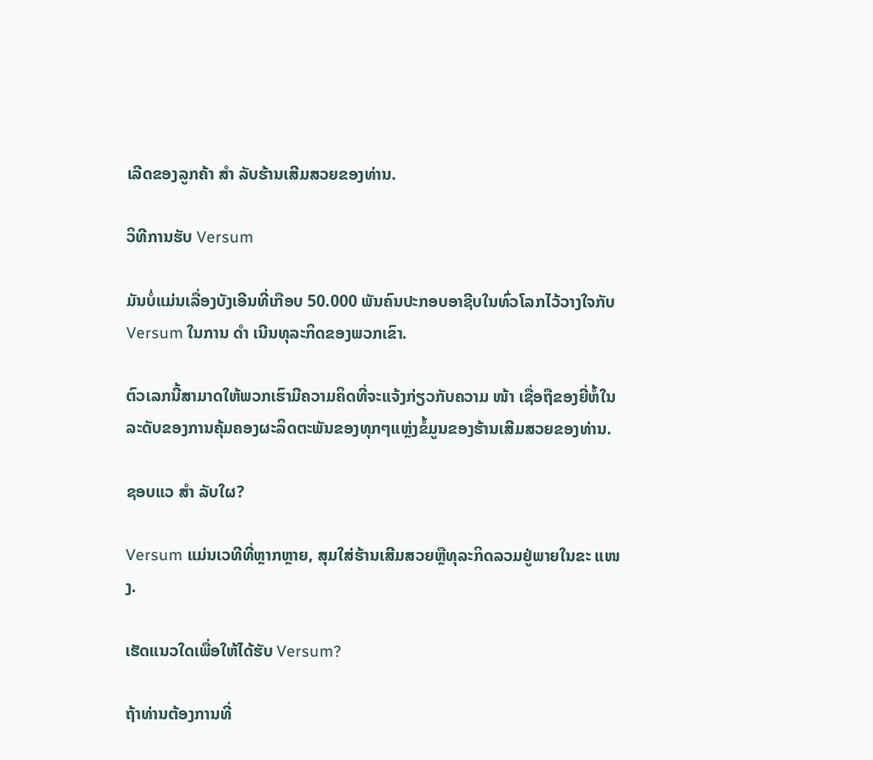ເລີດຂອງລູກຄ້າ ສຳ ລັບຮ້ານເສີມສວຍຂອງທ່ານ.

ວິທີການຮັບ Versum

ມັນບໍ່ແມ່ນເລື່ອງບັງເອີນທີ່ເກືອບ 50.000 ພັນຄົນປະກອບອາຊີບໃນທົ່ວໂລກໄວ້ວາງໃຈກັບ Versum ໃນການ ດຳ ເນີນທຸລະກິດຂອງພວກເຂົາ.

ຕົວເລກນີ້ສາມາດໃຫ້ພວກເຮົາມີຄວາມຄິດທີ່ຈະແຈ້ງກ່ຽວກັບຄວາມ ໜ້າ ເຊື່ອຖືຂອງຍີ່ຫໍ້ໃນລະດັບຂອງການຄຸ້ມຄອງຜະລິດຕະພັນຂອງທຸກໆແຫຼ່ງຂໍ້ມູນຂອງຮ້ານເສີມສວຍຂອງທ່ານ.

ຊອບແວ ສຳ ລັບໃຜ?

Versum ແມ່ນເວທີທີ່ຫຼາກຫຼາຍ, ສຸມໃສ່ຮ້ານເສີມສວຍຫຼືທຸລະກິດລວມຢູ່ພາຍໃນຂະ ແໜງ.

ເຮັດແນວໃດເພື່ອໃຫ້ໄດ້ຮັບ Versum?

ຖ້າທ່ານຕ້ອງການທີ່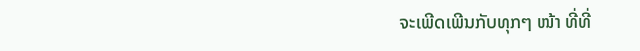ຈະເພີດເພີນກັບທຸກໆ ໜ້າ ທີ່ທີ່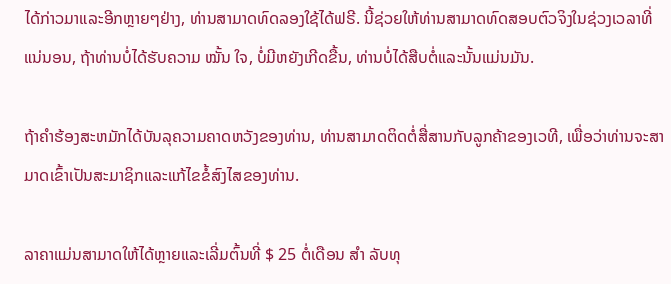ໄດ້ກ່າວມາແລະອີກຫຼາຍໆຢ່າງ, ທ່ານສາມາດທົດລອງໃຊ້ໄດ້ຟຣີ. ນີ້ຊ່ວຍໃຫ້ທ່ານສາມາດທົດສອບຕົວຈິງໃນຊ່ວງເວລາທີ່ແນ່ນອນ, ຖ້າທ່ານບໍ່ໄດ້ຮັບຄວາມ ໝັ້ນ ໃຈ, ບໍ່ມີຫຍັງເກີດຂື້ນ, ທ່ານບໍ່ໄດ້ສືບຕໍ່ແລະນັ້ນແມ່ນມັນ.

ຖ້າຄໍາຮ້ອງສະຫມັກໄດ້ບັນລຸຄວາມຄາດຫວັງຂອງທ່ານ, ທ່ານສາມາດຕິດຕໍ່ສື່ສານກັບລູກຄ້າຂອງເວທີ, ເພື່ອວ່າທ່ານຈະສາມາດເຂົ້າເປັນສະມາຊິກແລະແກ້ໄຂຂໍ້ສົງໄສຂອງທ່ານ.

ລາຄາແມ່ນສາມາດໃຫ້ໄດ້ຫຼາຍແລະເລີ່ມຕົ້ນທີ່ $ 25 ຕໍ່ເດືອນ ສຳ ລັບທຸ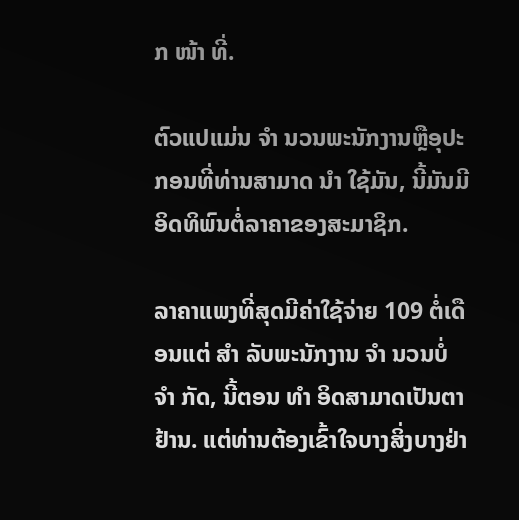ກ ໜ້າ ທີ່.

ຕົວແປແມ່ນ ຈຳ ນວນພະນັກງານຫຼືອຸປະກອນທີ່ທ່ານສາມາດ ນຳ ໃຊ້ມັນ, ນີ້ມັນມີອິດທິພົນຕໍ່ລາຄາຂອງສະມາຊິກ.

ລາຄາແພງທີ່ສຸດມີຄ່າໃຊ້ຈ່າຍ 109 ຕໍ່ເດືອນແຕ່ ສຳ ລັບພະນັກງານ ຈຳ ນວນບໍ່ ຈຳ ກັດ, ນີ້ຕອນ ທຳ ອິດສາມາດເປັນຕາຢ້ານ. ແຕ່ທ່ານຕ້ອງເຂົ້າໃຈບາງສິ່ງບາງຢ່າ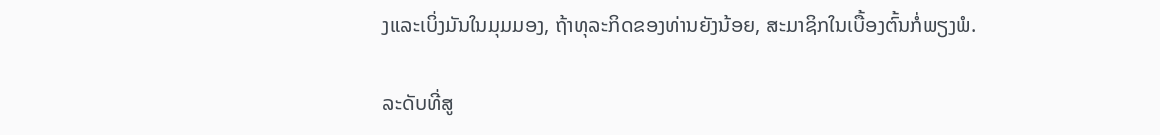ງແລະເບິ່ງມັນໃນມຸມມອງ, ຖ້າທຸລະກິດຂອງທ່ານຍັງນ້ອຍ, ສະມາຊິກໃນເບື້ອງຕົ້ນກໍ່ພຽງພໍ.

ລະດັບທີ່ສູ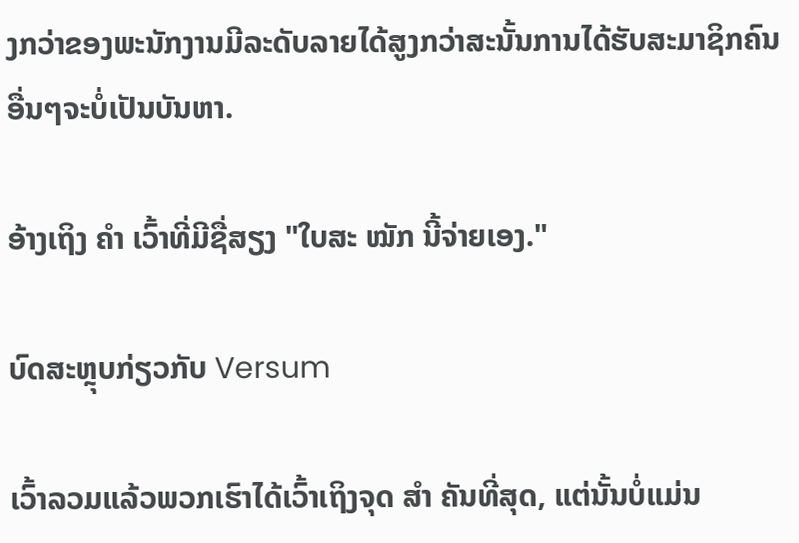ງກວ່າຂອງພະນັກງານມີລະດັບລາຍໄດ້ສູງກວ່າສະນັ້ນການໄດ້ຮັບສະມາຊິກຄົນອື່ນໆຈະບໍ່ເປັນບັນຫາ.

ອ້າງເຖິງ ຄຳ ເວົ້າທີ່ມີຊື່ສຽງ "ໃບສະ ໝັກ ນີ້ຈ່າຍເອງ."

ບົດສະຫຼຸບກ່ຽວກັບ Versum

ເວົ້າລວມແລ້ວພວກເຮົາໄດ້ເວົ້າເຖິງຈຸດ ສຳ ຄັນທີ່ສຸດ, ແຕ່ນັ້ນບໍ່ແມ່ນ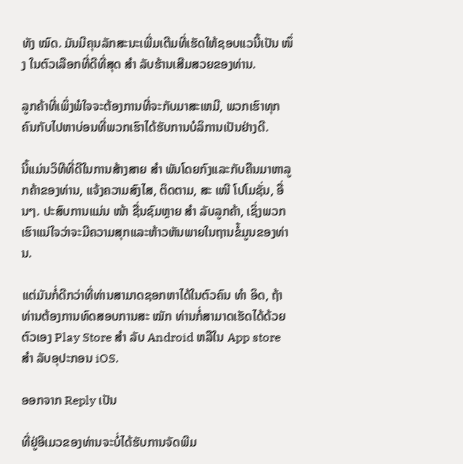ທັງ ໝົດ. ມັນມີຄຸນລັກສະນະເພີ່ມເຕີມທີ່ເຮັດໃຫ້ຊອບແວນີ້ເປັນ ໜຶ່ງ ໃນຕົວເລືອກທີ່ດີທີ່ສຸດ ສຳ ລັບຮ້ານເສີມສວຍຂອງທ່ານ.

ລູກຄ້າທີ່ເພິ່ງພໍໃຈຈະຕ້ອງການທີ່ຈະກັບມາສະເຫມີ, ພວກເຮົາທຸກຄົນກັບໄປຫາບ່ອນທີ່ພວກເຮົາໄດ້ຮັບການບໍລິການເປັນຢ່າງດີ.

ນີ້ແມ່ນວິທີທີ່ດີໃນການສ້າງສາຍ ສຳ ພັນໂດຍກົງແລະກັບຄືນມາຫາລູກຄ້າຂອງທ່ານ, ແຈ້ງຄວາມສົງໄສ, ຕິດຕາມ, ສະ ເໜີ ໂປໂມຊັ່ນ, ອື່ນໆ. ປະສົບການແມ່ນ ໜ້າ ຊື່ນຊົມຫຼາຍ ສຳ ລັບລູກຄ້າ, ເຊິ່ງພວກເຮົາແນ່ໃຈວ່າຈະມີຄວາມສຸກແລະຫ້າວຫັນພາຍໃນຖານຂໍ້ມູນຂອງທ່ານ.

ແຕ່ມັນກໍ່ດີກວ່າທີ່ທ່ານສາມາດຊອກຫາໄດ້ໃນຕົວຄົນ ທຳ ອິດ, ຖ້າທ່ານຕ້ອງການທົດສອບການສະ ໝັກ ທ່ານກໍ່ສາມາດເຮັດໄດ້ດ້ວຍຕົວເອງ Play Store ສຳ ລັບ Android ຫລືໃນ App store ສຳ ລັບອຸປະກອນ iOS.

ອອກຈາກ Reply ເປັນ

ທີ່ຢູ່ອີເມວຂອງທ່ານຈະບໍ່ໄດ້ຮັບການຈັດພີມ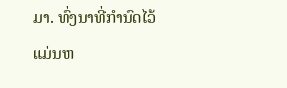ມາ. ທົ່ງນາທີ່ກໍານົດໄວ້ແມ່ນຫ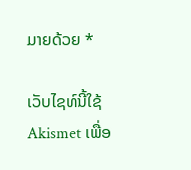ມາຍດ້ວຍ *

ເວັບໄຊທ໌ນີ້ໃຊ້ Akismet ເພື່ອ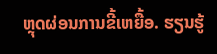ຫຼຸດຜ່ອນການຂີ້ເຫຍື້ອ. ຮຽນຮູ້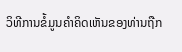ວິທີການຂໍ້ມູນຄໍາຄິດເຫັນຂອງທ່ານຖືກ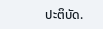ປະຕິບັດ.